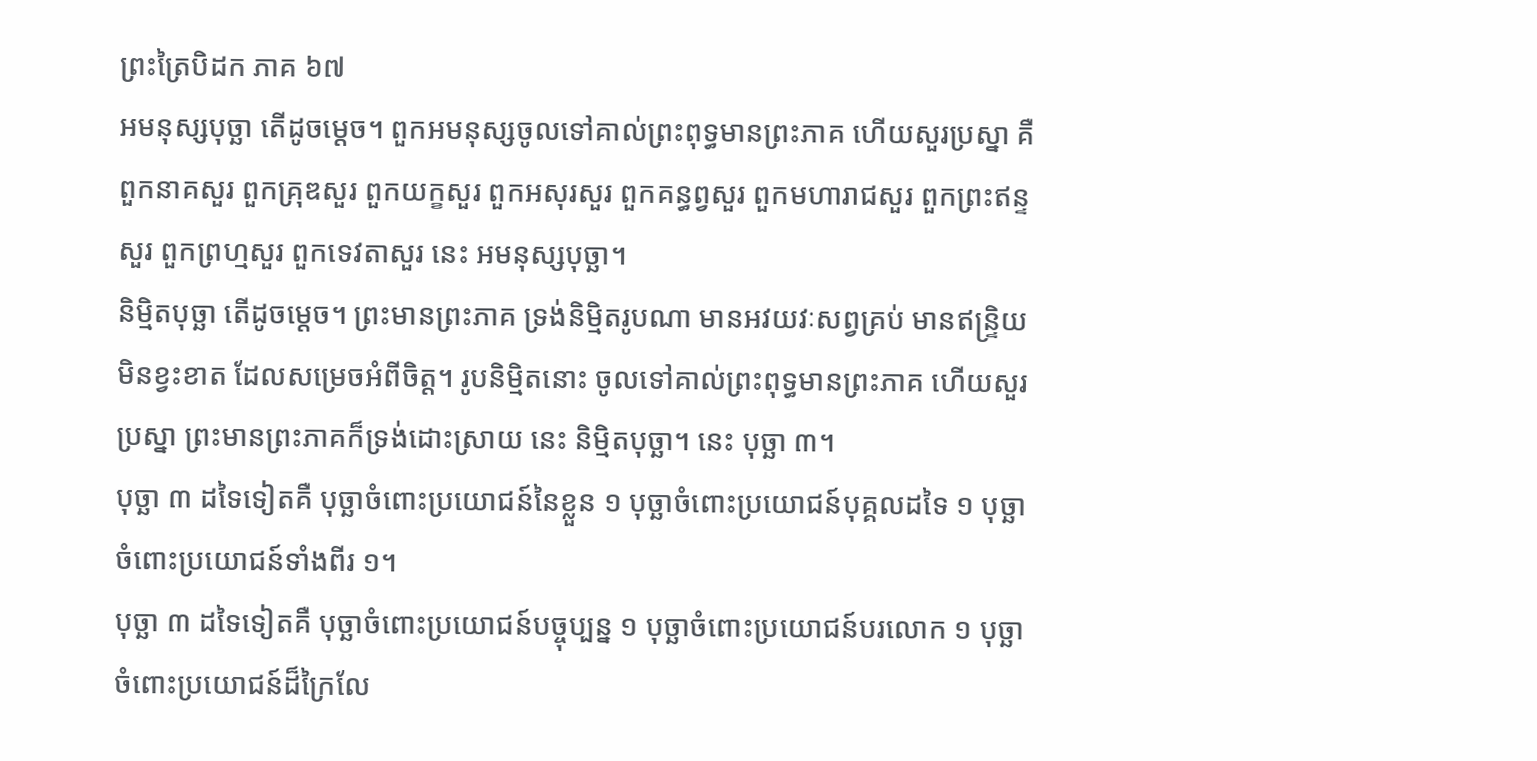ព្រះត្រៃបិដក ភាគ ៦៧
អមនុស្សបុច្ឆា តើដូចម្តេច។ ពួកអមនុស្សចូលទៅគាល់ព្រះពុទ្ធមានព្រះភាគ ហើយសួរប្រស្នា គឺ ពួកនាគសួរ ពួកគ្រុឌសួរ ពួកយក្ខសួរ ពួកអសុរសួរ ពួកគន្ធព្វសួរ ពួកមហារាជសួរ ពួកព្រះឥន្ទសួរ ពួកព្រហ្មសួរ ពួកទេវតាសួរ នេះ អមនុស្សបុច្ឆា។
និម្មិតបុច្ឆា តើដូចម្តេច។ ព្រះមានព្រះភាគ ទ្រង់និមិ្មតរូបណា មានអវយវៈសព្វគ្រប់ មានឥន្រ្ទិយមិនខ្វះខាត ដែលសម្រេចអំពីចិត្ត។ រូបនិម្មិតនោះ ចូលទៅគាល់ព្រះពុទ្ធមានព្រះភាគ ហើយសួរប្រស្នា ព្រះមានព្រះភាគក៏ទ្រង់ដោះស្រាយ នេះ និម្មិតបុច្ឆា។ នេះ បុច្ឆា ៣។
បុច្ឆា ៣ ដទៃទៀតគឺ បុច្ឆាចំពោះប្រយោជន៍នៃខ្លួន ១ បុច្ឆាចំពោះប្រយោជន៍បុគ្គលដទៃ ១ បុច្ឆាចំពោះប្រយោជន៍ទាំងពីរ ១។
បុច្ឆា ៣ ដទៃទៀតគឺ បុច្ឆាចំពោះប្រយោជន៍បច្ចុប្បន្ន ១ បុច្ឆាចំពោះប្រយោជន៍បរលោក ១ បុច្ឆាចំពោះប្រយោជន៍ដ៏ក្រៃលែ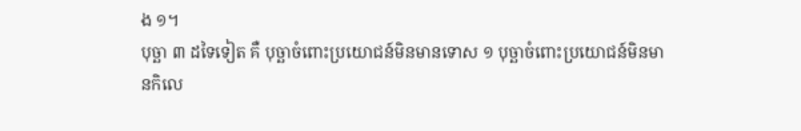ង ១។
បុច្ឆា ៣ ដទៃទៀត គឺ បុច្ឆាចំពោះប្រយោជន៍មិនមានទោស ១ បុច្ឆាចំពោះប្រយោជន៍មិនមានកិលេ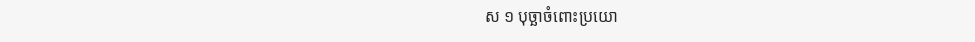ស ១ បុច្ឆាចំពោះប្រយោ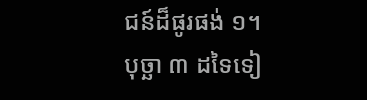ជន៍ដ៏ផូរផង់ ១។
បុច្ឆា ៣ ដទៃទៀ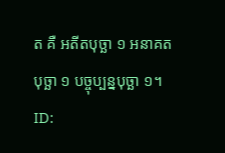ត គឺ អតីតបុច្ឆា ១ អនាគតបុច្ឆា ១ បច្ចុប្បន្នបុច្ឆា ១។
ID: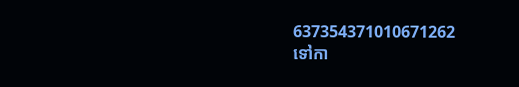637354371010671262
ទៅកា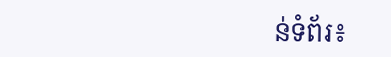ន់ទំព័រ៖